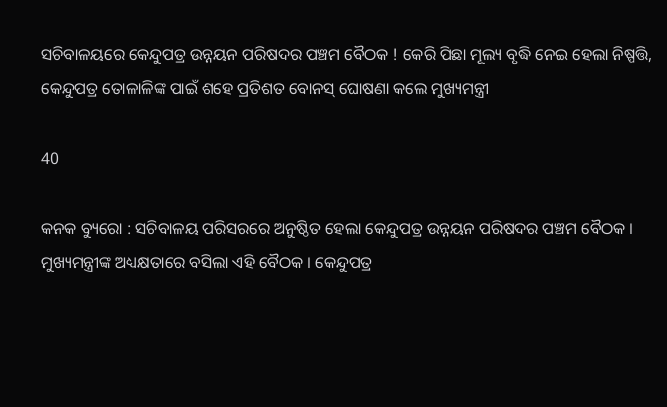ସଚିବାଳୟରେ କେନ୍ଦୁପତ୍ର ଉନ୍ନୟନ ପରିଷଦର ପଞ୍ଚମ ବୈଠକ ! କେରି ପିଛା ମୂଲ୍ୟ ବୃଦ୍ଧି ନେଇ ହେଲା ନିଷ୍ପତ୍ତି, କେନ୍ଦୁପତ୍ର ତୋଳାଳିଙ୍କ ପାଇଁ ଶହେ ପ୍ରତିଶତ ବୋନସ୍ ଘୋଷଣା କଲେ ମୁଖ୍ୟମନ୍ତ୍ରୀ

40

କନକ ବ୍ୟୁରୋ : ସଚିବାଳୟ ପରିସରରେ ଅନୁଷ୍ଠିତ ହେଲା କେନ୍ଦୁପତ୍ର ଉନ୍ନୟନ ପରିଷଦର ପଞ୍ଚମ ବୈଠକ । ମୁଖ୍ୟମନ୍ତ୍ରୀଙ୍କ ଅଧ୍ୟକ୍ଷତାରେ ବସିଲା ଏହି ବୈଠକ । କେନ୍ଦୁପତ୍ର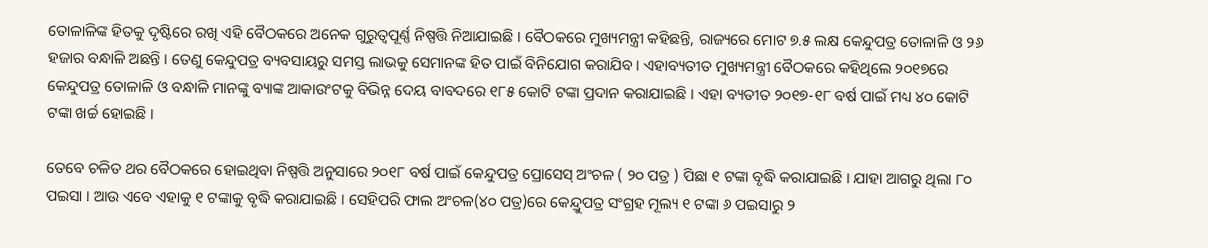ତୋଳାଳିଙ୍କ ହିତକୁ ଦୃଷ୍ଟିରେ ରଖି ଏହି ବୈଠକରେ ଅନେକ ଗୁରୁତ୍ୱପୂର୍ଣ୍ଣ ନିଷ୍ପତ୍ତି ନିଆଯାଇଛି । ବୈଠକରେ ମୁଖ୍ୟମନ୍ତ୍ରୀ କହିଛନ୍ତି, ରାଜ୍ୟରେ ମୋଟ ୭.୫ ଲକ୍ଷ କେନ୍ଦୁପତ୍ର ତୋଳାଳି ଓ ୨୬ ହଜାର ବନ୍ଧାଳି ଅଛନ୍ତି । ତେଣୁ କେନ୍ଦୁପତ୍ର ବ୍ୟବସାୟରୁ ସମସ୍ତ ଲାଭକୁ ସେମାନଙ୍କ ହିତ ପାଇଁ ବିନିଯୋଗ କରାଯିବ । ଏହାବ୍ୟତୀତ ମୁଖ୍ୟମନ୍ତ୍ରୀ ବୈଠକରେ କହିଥିଲେ ୨୦୧୭ରେ କେନ୍ଦୁପତ୍ର ତୋଳାଳି ଓ ବନ୍ଧାଳି ମାନଙ୍କୁ ବ୍ୟାଙ୍କ ଆକାଉଂଟକୁ ବିଭିନ୍ନ ଦେୟ ବାବଦରେ ୧୮୫ କୋଟି ଟଙ୍କା ପ୍ରଦାନ କରାଯାଇଛି । ଏହା ବ୍ୟତୀତ ୨୦୧୭-୧୮ ବର୍ଷ ପାଇଁ ମଧ୍ୟ ୪୦ କୋଟି ଟଙ୍କା ଖର୍ଚ୍ଚ ହୋଇଛି ।

ତେବେ ଚଳିତ ଥର ବୈଠକରେ ହୋଇଥିବା ନିଷ୍ପତ୍ତି ଅନୁସାରେ ୨୦୧୮ ବର୍ଷ ପାଇଁ କେନ୍ଦୁପତ୍ର ପ୍ରୋସେସ୍ ଅଂଚଳ ( ୨୦ ପତ୍ର ) ପିଛା ୧ ଟଙ୍କା ବୃଦ୍ଧି କରାଯାଇଛି । ଯାହା ଆଗରୁ ଥିଲା ୮୦ ପଇସା । ଆଉ ଏବେ ଏହାକୁ ୧ ଟଙ୍କାକୁ ବୃଦ୍ଧି କରାଯାଇଛି । ସେହିପରି ଫାଲ ଅଂଚଳ(୪୦ ପତ୍ର)ରେ କେନ୍ଦ୍ରୁପତ୍ର ସଂଗ୍ରହ ମୂଲ୍ୟ ୧ ଟଙ୍କା ୬ ପଇସାରୁ ୨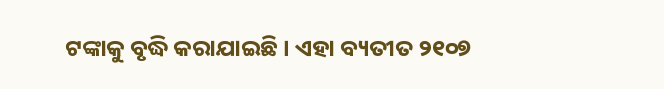ଟଙ୍କାକୁ ବୃଦ୍ଧି କରାଯାଇଛି । ଏହା ବ୍ୟତୀତ ୨୧୦୭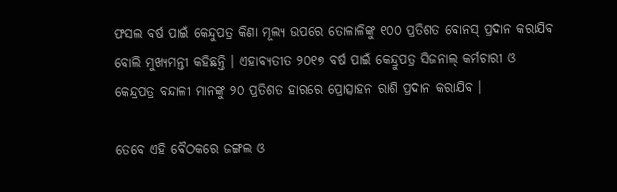ଫସଲ ବର୍ଷ ପାଇଁ କେନ୍ଦୁପତ୍ର କିଣା ମୂଲ୍ୟ ଉପରେ ତୋଳାଳିଙ୍କୁ ୧୦୦ ପ୍ରତିଶତ ବୋନସ୍ ପ୍ରଦାନ କରାଯିବ ବୋଲି ମୁଖ୍ୟମନ୍ତୀ କହିଛନ୍ତି । ଏହାବ୍ୟତୀତ ୨୦୧୭ ବର୍ଷ ପାଇଁ କେନ୍ଦ୍ରୁପତ୍ର ସିଜନାଲ୍ କର୍ମଚାରୀ ଓ କେନ୍ଦ୍ରପତ୍ର ବନ୍ଦାଳୀ ମାନଙ୍କୁ ୨୦ ପ୍ରତିଶତ ହାରରେ ପ୍ରୋତ୍ସାହନ ରାଶି ପ୍ରଦାନ କରାଯିବ ।

ତେବେ ଏହି ବୈଠକରେ ଜଙ୍ଗଲ ଓ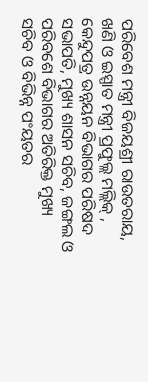ପରିବେଶ ମନ୍ତ୍ରୀ ବିଜୟଶ୍ରୀ ରାଉତରାୟ, ଖଣି ଓ ଇସ୍ପାତ ମନ୍ତ୍ରୀ ପ୍ରଫୁଲ୍ଲ ମଲ୍ଲିକ୍ , କେନ୍ଦୁପତ୍ର ଉନ୍ନୟନ ବିଭାଗର ପରିଷଦ ସଭାପତି, ମୁଖ୍ୟ ଶାସନ ସଚିବ, ଜଙ୍ଗଲ ଓ ପରିବଶେ ବିଭାଗର ଅତିରିକ୍ତ ମୁଖ୍ୟ ସଚିବ ଓ ବିଭିନ୍ନ ପଂୟତର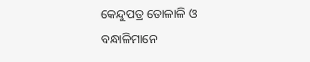କେନ୍ଦୁପତ୍ର ତୋଳାଳି ଓ ବନ୍ଧାଳିମାନେ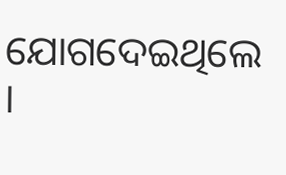ଯୋଗଦେଇଥିଲେ ।